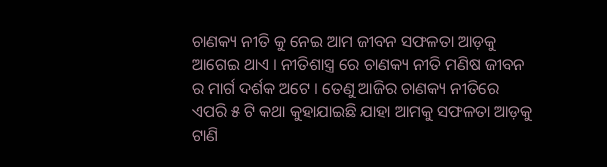ଚାଣକ୍ୟ ନୀତି କୁ ନେଇ ଆମ ଜୀବନ ସଫଳତା ଆଡ଼କୁ ଆଗେଇ ଥାଏ । ନୀତିଶାସ୍ତ୍ର ରେ ଚାଣକ୍ୟ ନୀତି ମଣିଷ ଜୀବନ ର ମାର୍ଗ ଦର୍ଶକ ଅଟେ । ତେଣୁ ଆଜିର ଚାଣକ୍ୟ ନୀତିରେ ଏପରି ୫ ଟି କଥା କୁହାଯାଇଛି ଯାହା ଆମକୁ ସଫଳତା ଆଡ଼କୁ ଟାଣି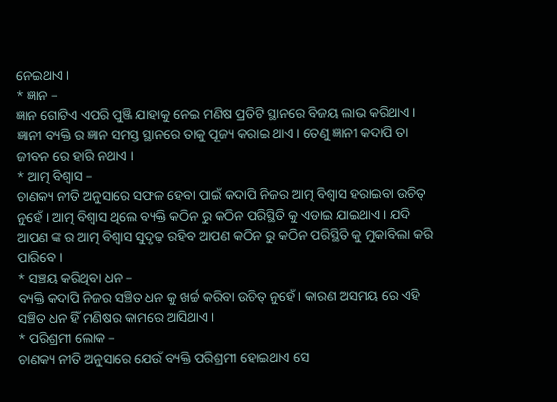ନେଇଥାଏ ।
* ଜ୍ଞାନ –
ଜ୍ଞାନ ଗୋଟିଏ ଏପରି ପୁଞ୍ଜି ଯାହାକୁ ନେଇ ମଣିଷ ପ୍ରତିଟି ସ୍ଥାନରେ ବିଜୟ ଲାଭ କରିଥାଏ । ଜ୍ଞାନୀ ବ୍ୟକ୍ତି ର ଜ୍ଞାନ ସମସ୍ତ ସ୍ଥାନରେ ତାକୁ ପୂଜ୍ୟ କରାଇ ଥାଏ। ତେଣୁ ଜ୍ଞାନୀ କଦାପି ତା ଜୀବନ ରେ ହାରି ନଥାଏ ।
* ଆତ୍ମ ବିଶ୍ୱାସ –
ଚାଣକ୍ୟ ନୀତି ଅନୁସାରେ ସଫଳ ହେବା ପାଇଁ କଦାପି ନିଜର ଆତ୍ମ ବିଶ୍ବାସ ହରାଇବା ଉଚିତ୍ ନୁହେଁ । ଆତ୍ମ ବିଶ୍ୱାସ ଥିଲେ ବ୍ୟକ୍ତି କଠିନ ରୁ କଠିନ ପରିସ୍ଥିତି କୁ ଏଡାଇ ଯାଇଥାଏ । ଯଦି ଆପଣ ଙ୍କ ର ଆତ୍ମ ବିଶ୍ୱାସ ସୁଦୃଢ଼ ରହିବ ଆପଣ କଠିନ ରୁ କଠିନ ପରିସ୍ଥିତି କୁ ମୁକାବିଲା କରି ପାରିବେ ।
* ସଞ୍ଚୟ କରିଥିବା ଧନ –
ବ୍ୟକ୍ତି କଦାପି ନିଜର ସଞ୍ଚିତ ଧନ କୁ ଖର୍ଚ୍ଚ କରିବା ଉଚିତ୍ ନୁହେଁ। କାରଣ ଅସମୟ ରେ ଏହି ସଞ୍ଚିତ ଧନ ହିଁ ମଣିଷର କାମରେ ଆସିଥାଏ ।
* ପରିଶ୍ରମୀ ଲୋକ –
ଚାଣକ୍ୟ ନୀତି ଅନୁସାରେ ଯେଉଁ ବ୍ୟକ୍ତି ପରିଶ୍ରମୀ ହୋଇଥାଏ ସେ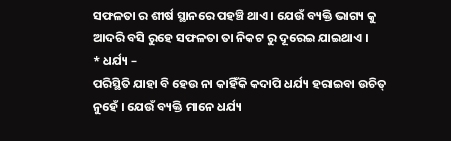ସଫଳତା ର ଶୀର୍ଷ ସ୍ଥାନରେ ପହଞ୍ଚି ଥାଏ । ଯେଉଁ ବ୍ୟକ୍ତି ଭାଗ୍ୟ କୁ ଆଦରି ବସି ରୁହେ ସଫଳତା ତା ନିକଟ ରୁ ଦୂରେଇ ଯାଇଥାଏ ।
* ଧର୍ଯ୍ୟ –
ପରିସ୍ଥିତି ଯାହା ବି ହେଉ ନା କାହିଁକି କଦାପି ଧର୍ଯ୍ୟ ହରାଇବା ଉଚିତ୍ ନୁହେଁ । ଯେଉଁ ବ୍ୟକ୍ତି ମାନେ ଧର୍ଯ୍ୟ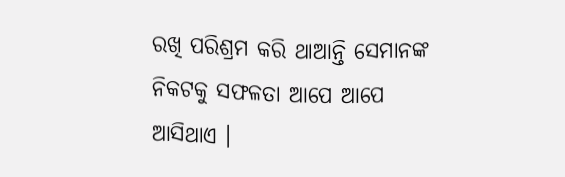ରଖି ପରିଶ୍ରମ କରି ଥାଆନ୍ତି ସେମାନଙ୍କ ନିକଟକୁ ସଫଳତା ଆପେ ଆପେ ଆସିଥାଏ ।